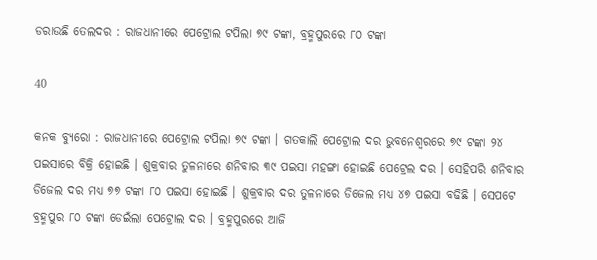ଡରାଉଛି ତେଲଦର : ରାଜଧାନୀରେ ପେଟ୍ରୋଲ ଟପିଲା ୭୯ ଟଙ୍କା, ବ୍ରହ୍ମପୁରରେ ୮୦ ଟଙ୍କା

40

କନକ ବ୍ୟୁରୋ : ରାଜଧାନୀରେ ପେଟ୍ରୋଲ ଟପିଲା ୭୯ ଟଙ୍କା । ଗତକାଲି ପେଟ୍ରୋଲ ଦର ଭୁବନେଶ୍ୱରରେ ୭୯ ଟଙ୍କା ୨୪ ପଇସାରେ ବିକ୍ରି ହୋଇଛି । ଶୁକ୍ରବାର ତୁଳନାରେ ଶନିବାର ୩୯ ପଇସା ମହଙ୍ଗା ହୋଇଛି ପେଟ୍ରେଲ ଦର । ସେହିପରି ଶନିବାର ଡିଜେଲ ଦର ମଧ୍ୟ ୭୭ ଟଙ୍କା ୮୦ ପଇସା ହୋଇଛି । ଶୁକ୍ରବାର ଦର ତୁଳନାରେ ଡିଜେଲ ମଧ୍ୟ ୪୭ ପଇସା ବଢିଛି । ସେପଟେ ବ୍ରହ୍ମପୁର ୮୦ ଟଙ୍କା ଡେଇଁଲା ପେଟ୍ରୋଲ ଦର । ବ୍ରହ୍ମପୁରରେ ଆଜି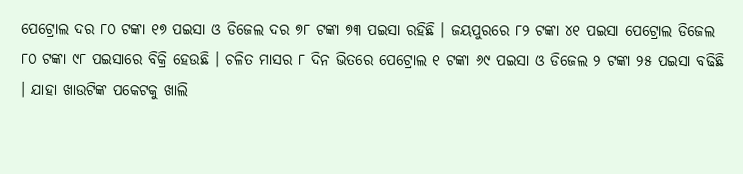ପେଟ୍ରୋଲ ଦର ୮୦ ଟଙ୍କା ୧୭ ପଇସା ଓ ଡିଜେଲ ଦର ୭୮ ଟଙ୍କା ୭୩ ପଇସା ରହିଛି । ଜୟପୁରରେ ୮୨ ଟଙ୍କା ୪୧ ପଇସା ପେଟ୍ରୋଲ ଡିଜେଲ ୮୦ ଟଙ୍କା ୯୮ ପଇସାରେ ବିକ୍ରି ହେଉଛି । ଚଳିତ ମାସର ୮ ଦିନ ଭିତରେ ପେଟ୍ରୋଲ ୧ ଟଙ୍କା ୬୯ ପଇସା ଓ ଡିଜେଲ ୨ ଟଙ୍କା ୨୫ ପଇସା ବଢିଛି । ଯାହା ଖାଉଟିଙ୍କ ପକେଟକୁ ଖାଲି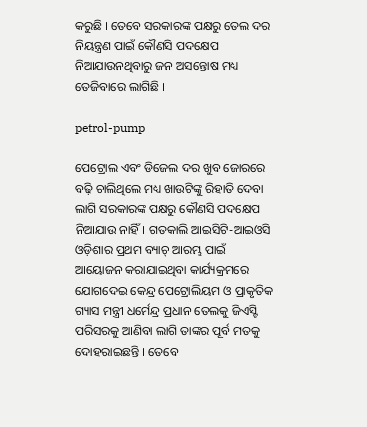କରୁଛି । ତେବେ ସରକାରଙ୍କ ପକ୍ଷରୁ ତେଲ ଦର ନିୟନ୍ତ୍ରଣ ପାଇଁ କୌଣସି ପଦକ୍ଷେପ ନିଆଯାଉନଥିବାରୁ ଜନ ଅସନ୍ତୋଷ ମଧ୍ୟ ତେଜିବାରେ ଲାଗିଛି ।

petrol-pump

ପେଟ୍ରୋଲ ଏବଂ ଡିଜେଲ ଦର ଖୁବ ଜୋରରେ ବଢ଼ି ଚାଲିଥିଲେ ମଧ୍ୟ ଖାଉଟିଙ୍କୁ ରିହାତି ଦେବା ଲାଗି ସରକାରଙ୍କ ପକ୍ଷରୁ କୌଣସି ପଦକ୍ଷେପ ନିଆଯାଉ ନାହିଁ। ଗତକାଲି ଆଇସିଟି-ଆଇଓସି ଓଡ଼ିଶାର ପ୍ରଥମ ବ୍ୟାଚ୍ ଆରମ୍ଭ ପାଇଁ ଆୟୋଜନ କରାଯାଇଥିବା କାର୍ଯ୍ୟକ୍ରମରେ ଯୋଗଦେଇ କେନ୍ଦ୍ର ପେଟ୍ରୋଲିୟମ ଓ ପ୍ରାକୃତିକ ଗ୍ୟାସ ମନ୍ତ୍ରୀ ଧର୍ମେନ୍ଦ୍ର ପ୍ରଧାନ ତେଲକୁ ଜିଏସ୍ଟି ପରିସରକୁ ଆଣିବା ଲାଗି ତାଙ୍କର ପୂର୍ବ ମତକୁ ଦୋହରାଇଛନ୍ତି । ତେବେ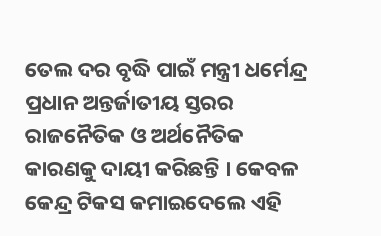ତେଲ ଦର ବୃଦ୍ଧି ପାଇଁ ମନ୍ତ୍ରୀ ଧର୍ମେନ୍ଦ୍ର ପ୍ରଧାନ ଅନ୍ତର୍ଜାତୀୟ ସ୍ତରର ରାଜନୈତିକ ଓ ଅର୍ଥନୈତିକ କାରଣକୁ ଦାୟୀ କରିଛନ୍ତି । କେବଳ କେନ୍ଦ୍ର ଟିକସ କମାଇଦେଲେ ଏହି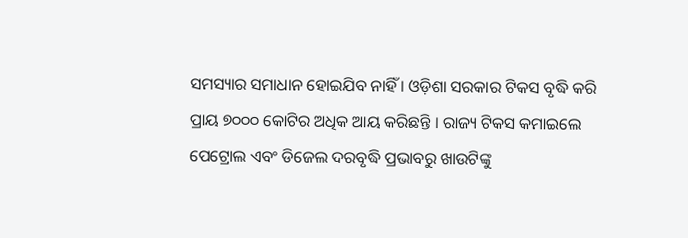ସମସ୍ୟାର ସମାଧାନ ହୋଇଯିବ ନାହିଁ । ଓଡ଼ିଶା ସରକାର ଟିକସ ବୃଦ୍ଧି କରି ପ୍ରାୟ ୭୦୦୦ କୋଟିର ଅଧିକ ଆୟ କରିଛନ୍ତି । ରାଜ୍ୟ ଟିକସ କମାଇଲେ ପେଟ୍ରୋଲ ଏବଂ ଡିଜେଲ ଦରବୃଦ୍ଧି ପ୍ରଭାବରୁ ଖାଉଟିଙ୍କୁ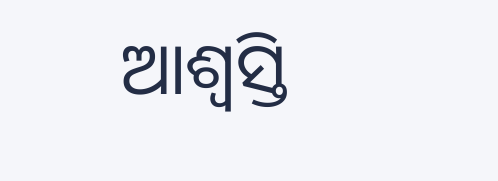ଆଶ୍ୱସ୍ତି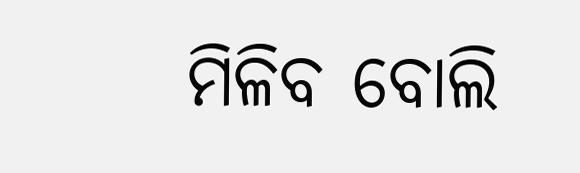ମିଳିବ ବୋଲି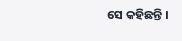ସେ କହିଛନ୍ତି ।